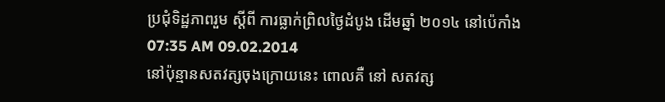ប្រជុំទិដ្ឋភាពរួម ស្តីពី ការធ្លាក់ព្រិលថ្ងៃដំបូង ដើមឆ្នាំ ២០១៤ នៅប៉េកាំង
07:35 AM 09.02.2014
នៅប៉ុន្មានសតវត្សចុងក្រោយនេះ ពោលគឺ នៅ សតវត្ស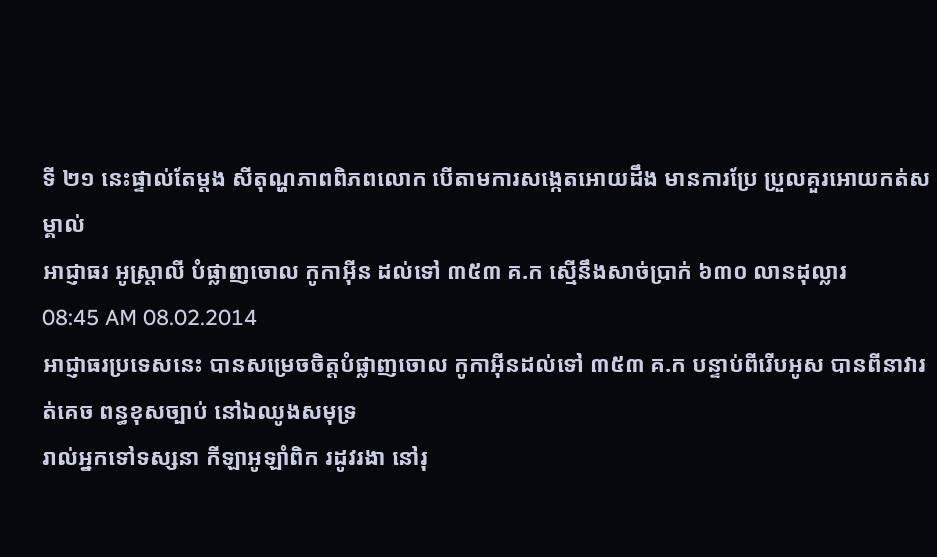ទី ២១ នេះផ្ទាល់តែម្តង សីតុណ្ហភាពពិភពលោក បើតាមការសង្កេតអោយដឹង មានការប្រែ ប្រួលគួរអោយកត់សម្គាល់
អាជ្ញាធរ អូស្រ្តាលី បំផ្លាញចោល កូកាអ៊ីន ដល់ទៅ ៣៥៣ គ.ក ស្មើនឹងសាច់ប្រាក់ ៦៣០ លានដុល្លារ
08:45 AM 08.02.2014
អាជ្ញាធរប្រទេសនេះ បានសម្រេចចិត្តបំផ្លាញចោល កូកាអ៊ីនដល់ទៅ ៣៥៣ គ.ក បន្ទាប់ពីរើបអូស បានពីនាវារត់គេច ពន្ធខុសច្បាប់ នៅឯឈូងសមុទ្រ
រាល់អ្នកទៅទស្សនា កីឡាអូឡាំពិក រដូវរងា នៅរុ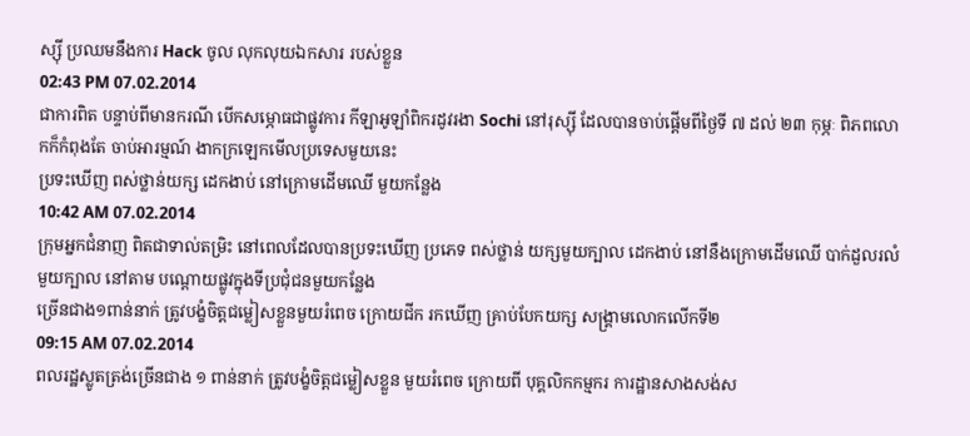ស្ស៊ី ប្រឈមនឹងការ Hack ចូល លុកលុយឯកសារ របស់ខ្លួន
02:43 PM 07.02.2014
ជាការពិត បន្ទាប់ពីមានករណី បើកសម្ភោធជាផ្លូវការ កីឡាអូឡាំពិករដូវរងា Sochi នៅរុស្ស៊ី ដែលបានចាប់ផ្តើមពីថ្ងៃទី ៧ ដល់ ២៣ កុម្ភៈ ពិភពលោកក៏កំពុងតែ ចាប់អារម្មណ៍ ងាកក្រឡេកមើលប្រទេសមួយនេះ
ប្រទះឃើញ ពស់ថ្លាន់យក្ស ដេកងាប់ នៅក្រោមដើមឈើ មួយកន្លែង
10:42 AM 07.02.2014
ក្រុមអ្នកជំនាញ ពិតជាទាល់តម្រិះ នៅពេលដែលបានប្រទះឃើញ ប្រភេទ ពស់ថ្លាន់ យក្សមួយក្បាល ដេកងាប់ នៅនឹងក្រោមដើមឈើ បាក់ដួលរលំ មួយក្បាល នៅតាម បណ្តោយផ្លូវក្នុងទីប្រជុំជនមួយកន្លែង
ច្រើនជាង១ពាន់នាក់ ត្រូវបង្ខំចិត្តជម្លៀសខ្លួនមួយរំពេច ក្រោយជីក រកឃើញ គ្រាប់បែកយក្ស សង្គ្រាមលោកលើកទី២
09:15 AM 07.02.2014
ពលរដ្ឋស្លូតត្រង់ច្រើនជាង ១ ពាន់នាក់ ត្រូវបង្ខំចិត្តជម្លៀសខ្លួន មួយរំពេច ក្រោយពី បុគ្គលិកកម្មករ ការដ្ឋានសាងសង់ស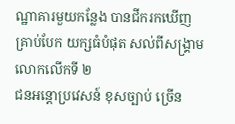ណ្ឋាគារមួយកន្លែង បានជីករកឃើញ គ្រាប់បែក យក្សធំបំផុត សល់ពីសង្គ្រាមលោកលើកទី ២
ជនអន្តោប្រវេសន៍ ខុសច្បាប់ ច្រើន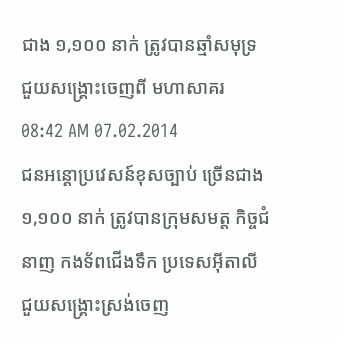ជាង ១,១០០ នាក់ ត្រូវបានឆ្មាំសមុទ្រ ជួយសង្គ្រោះចេញពី មហាសាគរ
08:42 AM 07.02.2014
ជនអន្តោប្រវេសន៍ខុសច្បាប់ ច្រើនជាង ១,១០០ នាក់ ត្រូវបានក្រុមសមត្ត កិច្ចជំនាញ កងទ័ពជើងទឹក ប្រទេសអ៊ីតាលី ជួយសង្គ្រោះស្រង់ចេញ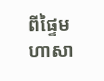ពីផ្ទៃមហាសា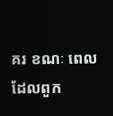គរ ខណៈ ពេលដែលពួក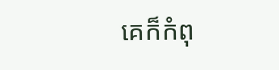គេក៏កំពុ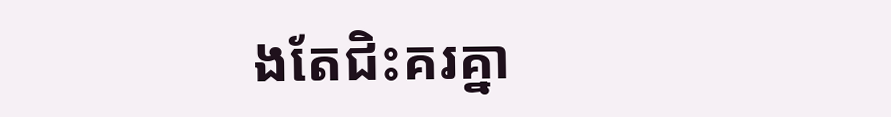ងតែជិះគរគ្នា